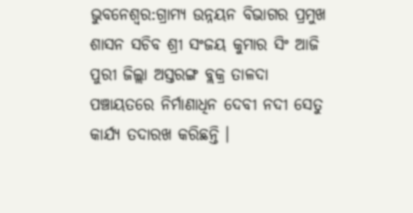ଭୁବନେଶ୍ୱର:ଗ୍ରାମ୍ୟ ଉନ୍ନୟନ ବିଭାଗର ପ୍ରମୁଖ ଶାସନ ସଚିବ ଶ୍ରୀ ସଂଜୟ କୁମାର ସିଂ ଆଜି ପୁରୀ ଜିଲ୍ଲା ଅସ୍ତରଙ୍ଗ ବ୍ଲକ୍ର ତାଳଦା ପଞ୍ଚାୟତରେ ନିର୍ମାଣାଧିନ ଦେବୀ ନଦୀ ସେତୁ କାର୍ଯ୍ୟ ତଦାରଖ କରିଛନ୍ତି ।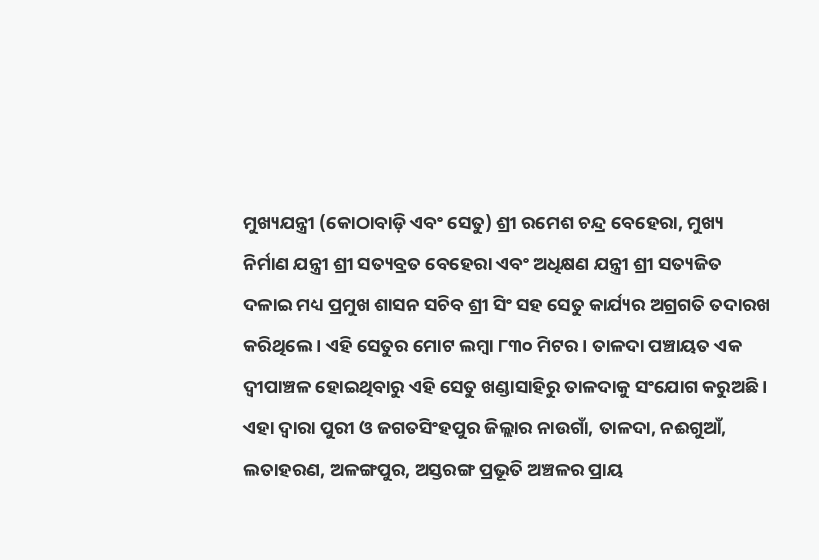ମୁଖ୍ୟଯନ୍ତ୍ରୀ (କୋଠାବାଡ଼ି ଏବଂ ସେତୁ) ଶ୍ରୀ ରମେଶ ଚନ୍ଦ୍ର ବେହେରା, ମୁଖ୍ୟ ନିର୍ମାଣ ଯନ୍ତ୍ରୀ ଶ୍ରୀ ସତ୍ୟବ୍ରତ ବେହେରା ଏବଂ ଅଧିକ୍ଷଣ ଯନ୍ତ୍ରୀ ଶ୍ରୀ ସତ୍ୟଜିତ ଦଳାଇ ମଧ୍ୟ ପ୍ରମୁଖ ଶାସନ ସଚିବ ଶ୍ରୀ ସିଂ ସହ ସେତୁ କାର୍ଯ୍ୟର ଅଗ୍ରଗତି ତଦାରଖ କରିଥିଲେ । ଏହି ସେତୁର ମୋଟ ଲମ୍ବା ୮୩୦ ମିଟର । ତାଳଦା ପଞ୍ଚାୟତ ଏକ ଦ୍ୱୀପାଞ୍ଚଳ ହୋଇଥିବାରୁ ଏହି ସେତୁ ଖଣ୍ଡାସାହିରୁ ତାଳଦାକୁ ସଂଯୋଗ କରୁଅଛି । ଏହା ଦ୍ୱାରା ପୁରୀ ଓ ଜଗତସିଂହପୁର ଜିଲ୍ଲାର ନାଉଗାଁ, ତାଳଦା, ନଈଗୁଆଁ, ଲତାହରଣ, ଅଳଙ୍ଗପୁର, ଅସ୍ତରଙ୍ଗ ପ୍ରଭୂତି ଅଞ୍ଚଳର ପ୍ରାୟ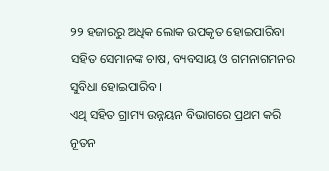୨୨ ହଜାରରୁ ଅଧିକ ଲୋକ ଉପକୃତ ହୋଇପାରିବା ସହିତ ସେମାନଙ୍କ ଚାଷ, ବ୍ୟବସାୟ ଓ ଗମନାଗମନର ସୁବିଧା ହୋଇପାରିବ ।
ଏଥି ସହିତ ଗ୍ରାମ୍ୟ ଉନ୍ନୟନ ବିଭାଗରେ ପ୍ରଥମ କରି ନୂତନ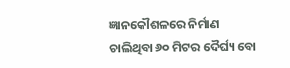ଜ୍ଞାନକୌଶଳରେ ନିର୍ମାଣ ଚାଲିଥିବା ୬୦ ମିଟର ଦୈର୍ଘ୍ୟ ବୋ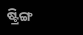ଷ୍ଟ୍ରିଙ୍ଗ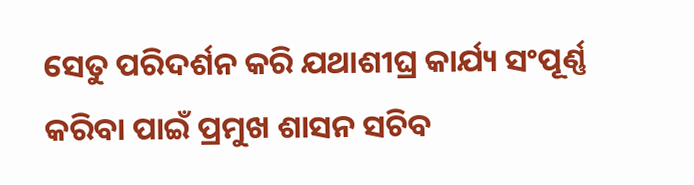ସେତୁ ପରିଦର୍ଶନ କରି ଯଥାଶୀଘ୍ର କାର୍ଯ୍ୟ ସଂପୂର୍ଣ୍ଣ କରିବା ପାଇଁ ପ୍ରମୁଖ ଶାସନ ସଚିବ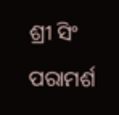ଶ୍ରୀ ସିଂ ପରାମର୍ଶ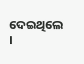ଦେଇଥିଲେ ।